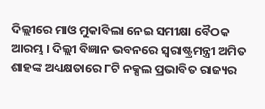ଦିଲ୍ଲୀରେ ମାଓ ମୁକାବିଲା ନେଇ ସମୀକ୍ଷା ବୈଠକ ଆରମ୍ଭ । ଦିଲ୍ଲୀ ବିଜ୍ଞାନ ଭବନରେ ସ୍ୱରାଷ୍ଟ୍ରମନ୍ତ୍ରୀ ଅମିତ ଶାହଙ୍କ ଅଧ୍ୟକ୍ଷତାରେ ୮ଟି ନକ୍ସଲ ପ୍ରଭାବିତ ରାଜ୍ୟର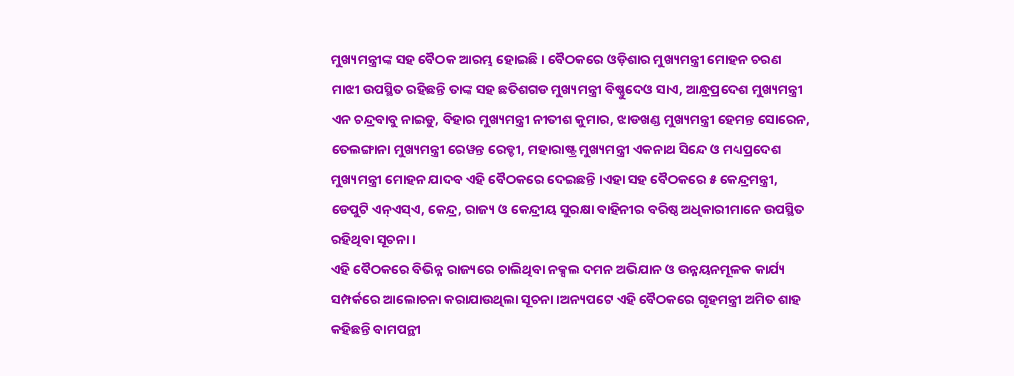ମୁଖ୍ୟମନ୍ତ୍ରୀଙ୍କ ସହ ବୈଠକ ଆରମ୍ଭ ହୋଇଛି । ବୈଠକରେ ଓଡ଼ିଶାର ମୁଖ୍ୟମନ୍ତ୍ରୀ ମୋହନ ଚରଣ ମାଝୀ ଉପସ୍ଥିତ ରହିଛନ୍ତି ତାଙ୍କ ସହ ଛତିଶଗଡ ମୁଖ୍ୟମନ୍ତ୍ରୀ ବିଷ୍ଣୁଦେଓ ସାଏ, ଆନ୍ଧ୍ରପ୍ରଦେଶ ମୁଖ୍ୟମନ୍ତ୍ରୀ ଏନ ଚନ୍ଦ୍ରବାବୁ ନାଇଡୁ, ବିହାର ମୁଖ୍ୟମନ୍ତ୍ରୀ ନୀତୀଶ କୁମାର, ଝାଡଖଣ୍ଡ ମୁଖ୍ୟମନ୍ତ୍ରୀ ହେମନ୍ତ ସୋରେନ, ତେଲଙ୍ଗାନା ମୁଖ୍ୟମନ୍ତ୍ରୀ ରେୱନ୍ତ ରେଡ୍ଡୀ, ମହାରାଷ୍ଟ୍ର ମୁଖ୍ୟମନ୍ତ୍ରୀ ଏକନାଥ ସିନ୍ଦେ ଓ ମଧ୍ୟପ୍ରଦେଶ ମୁଖ୍ୟମନ୍ତ୍ରୀ ମୋହନ ଯାଦବ ଏହି ବୈଠକରେ ଦେଇଛନ୍ତି ।ଏହା ସହ ବୈଠକରେ ୫ କେନ୍ଦ୍ରମନ୍ତ୍ରୀ, ଡେପୁଟି ଏନ୍ଏସ୍ଏ, କେନ୍ଦ୍ର, ରାଜ୍ୟ ଓ କେନ୍ଦ୍ରୀୟ ସୁରକ୍ଷା ବାହିନୀର ବରିଷ୍ଠ ଅଧିକାରୀମାନେ ଉପସ୍ଥିତ ରହିଥିବା ସୂଚନା ।
ଏହି ବୈଠକରେ ବିଭିନ୍ନ ରାଜ୍ୟରେ ଚାଲିଥିବା ନକ୍ସଲ ଦମନ ଅଭିଯାନ ଓ ଉନ୍ନୟନମୂଳକ କାର୍ଯ୍ୟ ସମ୍ପର୍କରେ ଆଲୋଚନା କରାଯାଉଥିଲା ସୂଚନା ।ଅନ୍ୟପଟେ ଏହି ବୈଠକରେ ଗୃହମନ୍ତ୍ରୀ ଅମିତ ଶାହ କହିଛନ୍ତି ବାମପନ୍ଥୀ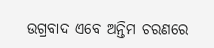ଉଗ୍ରବାଦ ଏବେ ଅନ୍ତିମ ଚରଣରେ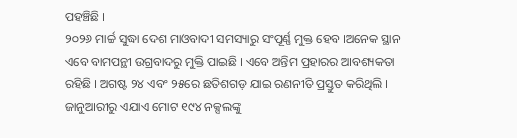ପହଞ୍ଚିଛି ।
୨୦୨୬ ମାର୍ଚ୍ଚ ସୁଦ୍ଧା ଦେଶ ମାଓବାଦୀ ସମସ୍ୟାରୁ ସଂପୂର୍ଣ୍ଣ ମୁକ୍ତ ହେବ ।ଅନେକ ସ୍ଥାନ ଏବେ ବାମପନ୍ଥୀ ଉଗ୍ରବାଦରୁ ମୁକ୍ତି ପାଇଛି । ଏବେ ଅନ୍ତିମ ପ୍ରହାରର ଆବଶ୍ୟକତା ରହିଛି । ଅଗଷ୍ଟ ୨୪ ଏବଂ ୨୫ରେ ଛତିଶଗଡ଼ ଯାଇ ରଣନୀତି ପ୍ରସ୍ତୁତ କରିଥିଲି । ଜାନୁଆରୀରୁ ଏଯାଏ ମୋଟ ୧୯୪ ନକ୍ସଲଙ୍କୁ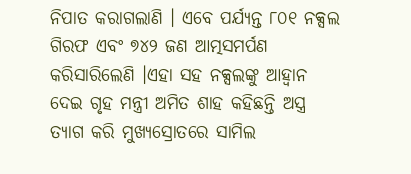ନିପାତ କରାଗଲାଣି । ଏବେ ପର୍ଯ୍ୟନ୍ତ ୮୦୧ ନକ୍ସଲ ଗିରଫ ଏବଂ ୭୪୨ ଜଣ ଆତ୍ମସମର୍ପଣ କରିସାରିଲେଣି ।ଏହା ସହ ନକ୍ସଲଙ୍କୁ ଆହ୍ବାନ ଦେଇ ଗୃହ ମନ୍ତ୍ରୀ ଅମିତ ଶାହ କହିଛନ୍ତି ଅସ୍ତ୍ର ତ୍ୟାଗ କରି ମୁଖ୍ୟସ୍ରୋତରେ ସାମିଲ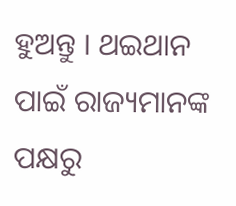ହୁଅନ୍ତୁ । ଥଇଥାନ ପାଇଁ ରାଜ୍ୟମାନଙ୍କ ପକ୍ଷରୁ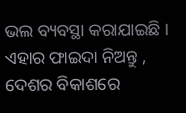ଭଲ ବ୍ୟବସ୍ଥା କରାଯାଇଛି । ଏହାର ଫାଇଦା ନିଅନ୍ତୁ , ଦେଶର ବିକାଶରେ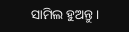ସାମିଲ ହୁଅନ୍ତୁ ।